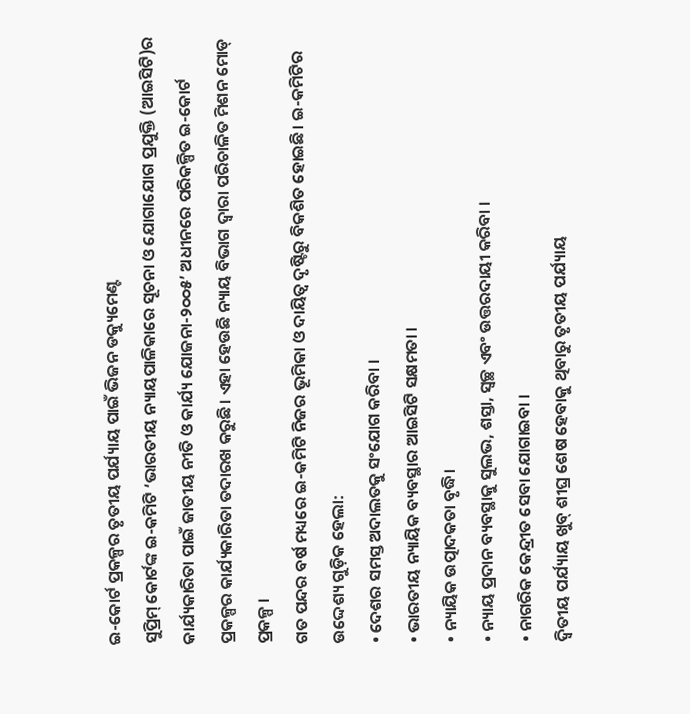ଇ-କୋର୍ଟ ପ୍ରକଳ୍ପର ତୃତୀୟ ପର୍ଯ୍ୟାୟ ପାଇଁ ଭିଜନ ଡକ୍ୟୁମେଣ୍ଟ
ସୁପ୍ରିମ୍ କୋର୍ଟଙ୍କ ଇ-କମିଟି ‘ଭାରତୀୟ ନ୍ୟାୟପାଳିକାରେ ସୂଚନା ଓ ଯୋଗାଯୋଗ ପ୍ରଯୁକ୍ତି (ଆଇସିଟି)ର କାର୍ଯ୍ୟକାରିତା ପାଇଁ ଜାତୀୟ ନୀତି ଓ କାର୍ଯ୍ୟ ଯୋଜନା-୨୦୦୫’ ଅଧୀନରେ ପରିକଳ୍ପିତ ଇ-କୋର୍ଟ ପ୍ରକଳ୍ପର କାର୍ଯ୍ୟକାରିତା ତଦାରଖ କରୁଛି। ଏହା ହେଉଛି ନ୍ୟାୟ ବିଭାଗ ଦ୍ୱାରା ପରିଚାଳିତ ମିଶନ ମୋଡ୍ ପ୍ରକଳ୍ପ ।
ଗତ ପନ୍ଦର ବର୍ଷ ମଧ୍ୟରେ ଇ-କମିଟି ନିଜର ଭୂମିକା ଓ ଦାୟିତ୍ୱ ଦୃଷ୍ଟିରୁ ବିକଶିତ ହୋଇଛି। ଇ-କମିଟିର ଉଦ୍ଦେଶ୍ୟ ଗୁଡ଼ିକ ହେଲା:
• ଦେଶର ସମସ୍ତ ଅଦାଲତକୁ ସଂଯୋଗ କରିବା ।
• ଭାରତୀୟ ନ୍ୟାୟିକ ବ୍ୟବସ୍ଥାର ଆଇସିଟି ସକ୍ଷମତା ।
• ନ୍ୟାୟିକ ଉତ୍ପାଦକତା ବୃଦ୍ଧି।
• ନ୍ୟାୟ ପ୍ରଦାନ ବ୍ୟବସ୍ଥାକୁ ସୁଲଭ, ଶସ୍ତା, ସ୍ୱଚ୍ଛ ଏବଂ ଉତ୍ତରଦାୟୀ କରିବା ।
• ନାଗରିକ କେନ୍ଦ୍ରୀତ ସେବା ଯୋଗାଇବା ।
ଦ୍ବିତୀୟ ପର୍ଯ୍ୟାୟ ଖୁବ୍ ଶୀଘ୍ର ଶେଷ ହେବାକୁ ଥିବାରୁ ତୃତୀୟ ପର୍ଯ୍ୟାୟ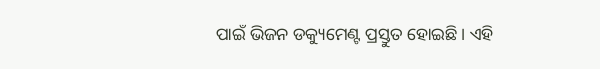ପାଇଁ ଭିଜନ ଡକ୍ୟୁମେଣ୍ଟ ପ୍ରସ୍ତୁତ ହୋଇଛି। ଏହି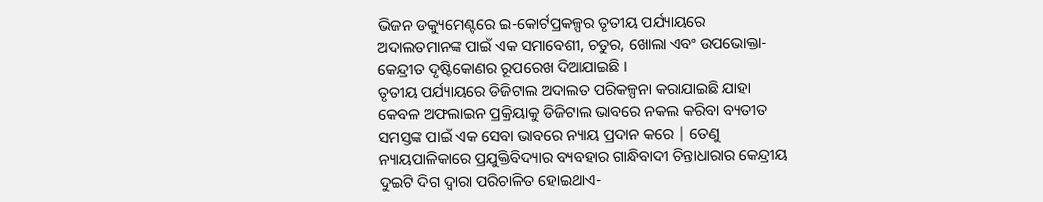ଭିଜନ ଡକ୍ୟୁମେଣ୍ଟରେ ଇ-କୋର୍ଟପ୍ରକଳ୍ପର ତୃତୀୟ ପର୍ଯ୍ୟାୟରେ ଅଦାଲତମାନଙ୍କ ପାଇଁ ଏକ ସମାବେଶୀ, ଚତୁର, ଖୋଲା ଏବଂ ଉପଭୋକ୍ତା-କେନ୍ଦ୍ରୀତ ଦୃଷ୍ଟିକୋଣର ରୂପରେଖ ଦିଆଯାଇଛି ।
ତୃତୀୟ ପର୍ଯ୍ୟାୟରେ ଡିଜିଟାଲ ଅଦାଲତ ପରିକଳ୍ପନା କରାଯାଇଛି ଯାହା କେବଳ ଅଫଲାଇନ ପ୍ରକ୍ରିୟାକୁ ଡିଜିଟାଲ ଭାବରେ ନକଲ କରିବା ବ୍ୟତୀତ ସମସ୍ତଙ୍କ ପାଇଁ ଏକ ସେବା ଭାବରେ ନ୍ୟାୟ ପ୍ରଦାନ କରେ | ତେଣୁ ନ୍ୟାୟପାଳିକାରେ ପ୍ରଯୁକ୍ତିବିଦ୍ୟାର ବ୍ୟବହାର ଗାନ୍ଧିବାଦୀ ଚିନ୍ତାଧାରାର କେନ୍ଦ୍ରୀୟ ଦୁଇଟି ଦିଗ ଦ୍ୱାରା ପରିଚାଳିତ ହୋଇଥାଏ-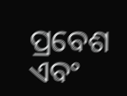ପ୍ରବେଶ ଏବଂ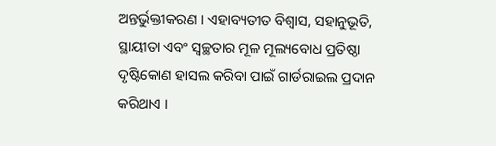ଅନ୍ତର୍ଭୁକ୍ତୀକରଣ । ଏହାବ୍ୟତୀତ ବିଶ୍ୱାସ, ସହାନୁଭୂତି, ସ୍ଥାୟୀତା ଏବଂ ସ୍ୱଚ୍ଛତାର ମୂଳ ମୂଲ୍ୟବୋଧ ପ୍ରତିଷ୍ଠା ଦୃଷ୍ଟିକୋଣ ହାସଲ କରିବା ପାଇଁ ଗାର୍ଡରାଇଲ ପ୍ରଦାନ କରିଥାଏ ।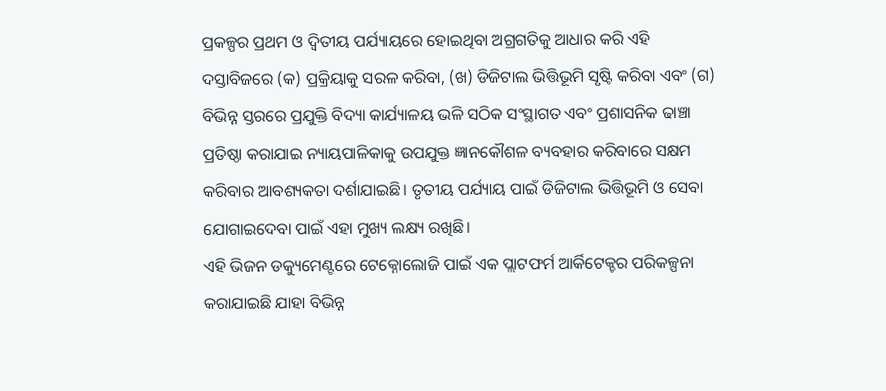ପ୍ରକଳ୍ପର ପ୍ରଥମ ଓ ଦ୍ବିତୀୟ ପର୍ଯ୍ୟାୟରେ ହୋଇଥିବା ଅଗ୍ରଗତିକୁ ଆଧାର କରି ଏହି ଦସ୍ତାବିଜରେ (କ) ପ୍ରକ୍ରିୟାକୁ ସରଳ କରିବା, (ଖ) ଡିଜିଟାଲ ଭିତ୍ତିଭୂମି ସୃଷ୍ଟି କରିବା ଏବଂ (ଗ) ବିଭିନ୍ନ ସ୍ତରରେ ପ୍ରଯୁକ୍ତି ବିଦ୍ୟା କାର୍ଯ୍ୟାଳୟ ଭଳି ସଠିକ ସଂସ୍ଥାଗତ ଏବଂ ପ୍ରଶାସନିକ ଢାଞ୍ଚା ପ୍ରତିଷ୍ଠା କରାଯାଇ ନ୍ୟାୟପାଳିକାକୁ ଉପଯୁକ୍ତ ଜ୍ଞାନକୌଶଳ ବ୍ୟବହାର କରିବାରେ ସକ୍ଷମ କରିବାର ଆବଶ୍ୟକତା ଦର୍ଶାଯାଇଛି। ତୃତୀୟ ପର୍ଯ୍ୟାୟ ପାଇଁ ଡିଜିଟାଲ ଭିତ୍ତିଭୂମି ଓ ସେବା ଯୋଗାଇଦେବା ପାଇଁ ଏହା ମୁଖ୍ୟ ଲକ୍ଷ୍ୟ ରଖିଛି।
ଏହି ଭିଜନ ଡକ୍ୟୁମେଣ୍ଟରେ ଟେକ୍ନୋଲୋଜି ପାଇଁ ଏକ ପ୍ଲାଟଫର୍ମ ଆର୍କିଟେକ୍ଚର ପରିକଳ୍ପନା କରାଯାଇଛି ଯାହା ବିଭିନ୍ନ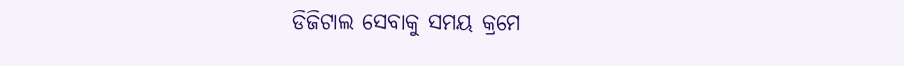ଡିଜିଟାଲ ସେବାକୁ ସମୟ କ୍ରମେ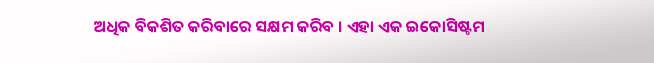ଅଧିକ ବିକଶିତ କରିବାରେ ସକ୍ଷମ କରିବ । ଏହା ଏକ ଇକୋସିଷ୍ଟମ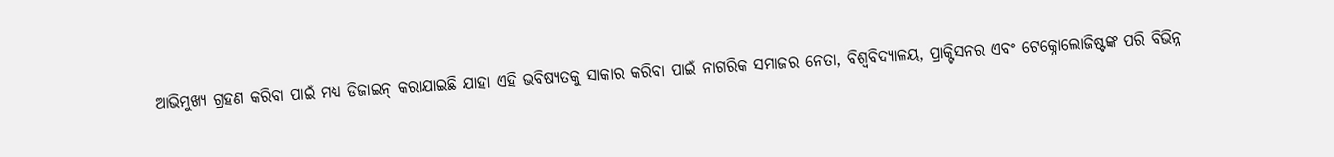ଆଭିମୁଖ୍ୟ ଗ୍ରହଣ କରିବା ପାଇଁ ମଧ୍ୟ ଡିଜାଇନ୍ କରାଯାଇଛି ଯାହା ଏହି ଭବିଷ୍ୟତକୁ ସାକାର କରିବା ପାଇଁ ନାଗରିକ ସମାଜର ନେତା, ବିଶ୍ୱବିଦ୍ୟାଳୟ, ପ୍ରାକ୍ଟିସନର ଏବଂ ଟେକ୍ନୋଲୋଜିଷ୍ଟଙ୍କ ପରି ବିଭିନ୍ନ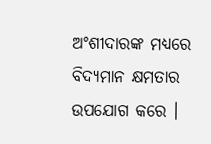ଅଂଶୀଦାରଙ୍କ ମଧ୍ୟରେ ବିଦ୍ୟମାନ କ୍ଷମତାର ଉପଯୋଗ କରେ ।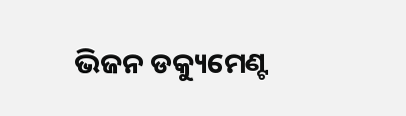ଭିଜନ ଡକ୍ୟୁମେଣ୍ଟ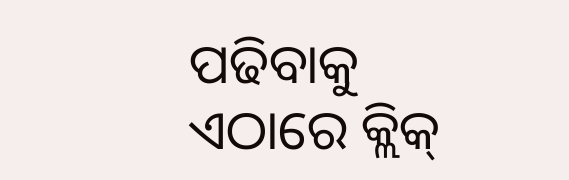ପଢିବାକୁ ଏଠାରେ କ୍ଲିକ୍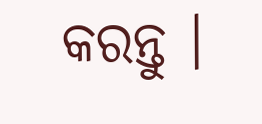କରନ୍ତୁ ।